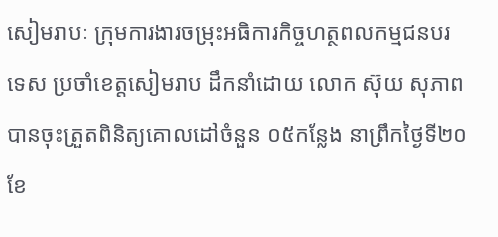សៀមរាបៈ ក្រុមការងារចម្រុះអធិការកិច្ចហត្ថពលកម្មជនបរទេស ប្រចាំខេត្តសៀមរាប ដឹកនាំដោយ លោក ស៊ុយ សុភាព បានចុះត្រួតពិនិត្យគោលដៅចំនួន ០៥កន្លែង នាព្រឹកថ្ងៃទី២០ ខែ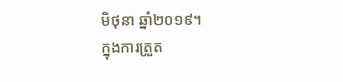មិថុនា ឆ្នាំ២០១៩។
ក្នុងការត្រួត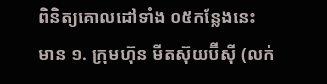ពិនិត្យគោលដៅទាំង ០៥កន្លែងនេះ មាន ១. ក្រុមហ៊ុន មីតស៊ុយប៊ីស៊ី (លក់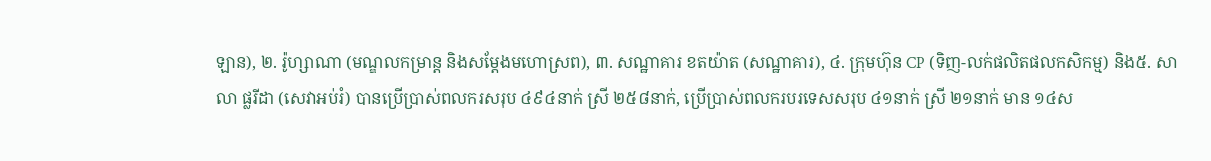ឡាន), ២. រ៉ូហ្សាណា (មណ្ឌលកម្រាន្ត និងសម្តែងមហោស្រព), ៣. សណ្ឋាគារ ខតយ៉ាត (សណ្ឋាគារ), ៤. ក្រុមហ៊ុន CP (ទិញ-លក់ផលិតផលកសិកម្ម) និង៥. សាលា ផ្លរីដា (សេវាអប់រំ) បានប្រើប្រាស់ពលករសរុប ៤៩៤នាក់ ស្រី ២៥៨នាក់, ប្រើប្រាស់ពលករបរទេសសរុប ៤១នាក់ ស្រី ២១នាក់ មាន ១៤ស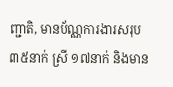ញ្ជាតិ, មានប័ណ្ណការងារសរុប ៣៥នាក់ ស្រី ១៧នាក់ និងមាន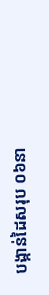បង្កាន់ដៃសរុប ០៦នា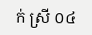ក់ ស្រី ០៤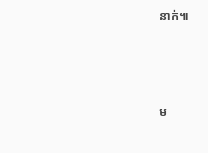នាក់៕



ម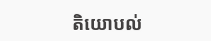តិយោបល់